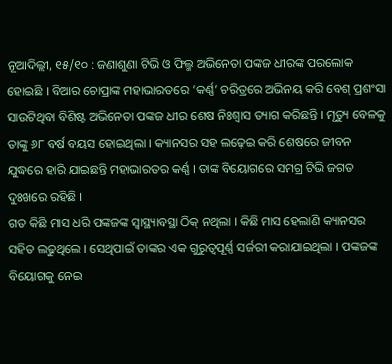ନୂଆଦିଲ୍ଲୀ, ୧୫/୧୦ : ଜଣାଶୁଣା ଟିଭି ଓ ଫିଲ୍ମ ଅଭିନେତା ପଙ୍କଜ ଧୀରଙ୍କ ପରଲୋକ ହୋଇଛି । ବିଆର ଚୋପ୍ରାଙ୍କ ମହାଭାରତରେ ’କର୍ଣ୍ଣ’ ଚରିତ୍ରରେ ଅଭିନୟ କରି ବେଶ୍ ପ୍ରଶଂସା ସାଉଟିଥିବା ବିଶିଷ୍ଟ ଅଭିନେତା ପଙ୍କଜ ଧୀର ଶେଷ ନିଃଶ୍ବାସ ତ୍ୟାଗ କରିଛନ୍ତି । ମୃତ୍ୟୁ ବେଳକୁ ତାଙ୍କୁ ୬୮ ବର୍ଷ ବୟସ ହୋଇଥିଲା । କ୍ୟାନସର ସହ ଲଢ଼େଇ କରି ଶେଷରେ ଜୀବନ ଯୁଦ୍ଧରେ ହାରି ଯାଇଛନ୍ତି ମହାଭାରତର କର୍ଣ୍ଣ । ତାଙ୍କ ବିୟୋଗରେ ସମଗ୍ର ଟିଭି ଜଗତ ଦୁଃଖରେ ରହିଛି ।
ଗତ କିଛି ମାସ ଧରି ପଙ୍କଜଙ୍କ ସ୍ବାସ୍ଥ୍ୟାବସ୍ଥା ଠିକ୍ ନଥିଲା । କିଛି ମାସ ହେଲାଣି କ୍ୟାନସର ସହିତ ଲଢୁଥିଲେ । ସେଥିପାଇଁ ତାଙ୍କର ଏକ ଗୁରୁତ୍ବପୂର୍ଣ୍ଣ ସର୍ଜରୀ କରାଯାଇଥିଲା । ପଙ୍କଜଙ୍କ ବିୟୋଗକୁ ନେଇ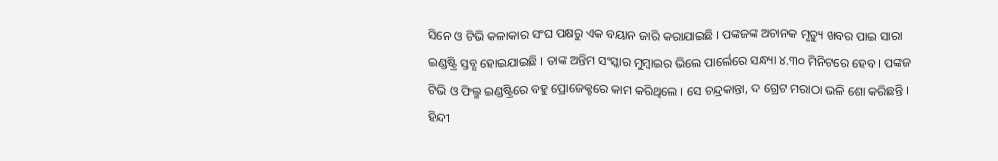ସିନେ ଓ ଟିଭି କଳାକାର ସଂଘ ପକ୍ଷରୁ ଏକ ବୟାନ ଜାରି କରାଯାଇଛି । ପଙ୍କଜଙ୍କ ଅଚାନକ ମୃତ୍ୟୁ ଖବର ପାଇ ସାରା ଇଣ୍ଡଷ୍ଟ୍ରି ସ୍ତବ୍ଧ ହୋଇଯାଇଛି । ତାଙ୍କ ଅନ୍ତିମ ସଂସ୍କାର ମୁମ୍ବାଇର ଭିଲେ ପାର୍ଲେରେ ସନ୍ଧ୍ୟା ୪.୩୦ ମିନିଟରେ ହେବ । ପଙ୍କଜ ଟିଭି ଓ ଫିଲ୍ମ ଇଣ୍ଡଷ୍ଟ୍ରିରେ ବହୁ ପ୍ରୋଜେକ୍ଟରେ କାମ କରିଥିଲେ । ସେ ଚନ୍ଦ୍ରକାନ୍ତା, ଦ ଗ୍ରେଟ ମରାଠା ଭଳି ଶୋ କରିଛନ୍ତି । ହିନ୍ଦୀ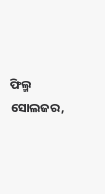ଫିଲ୍ମ ସୋଲଜର,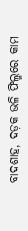ବାଦଶାହ, ଦଡ଼କ ଭଳି ଫିଲ୍ମରେ କାମ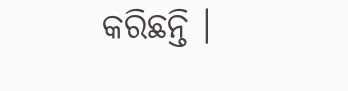କରିଛନ୍ତି ।